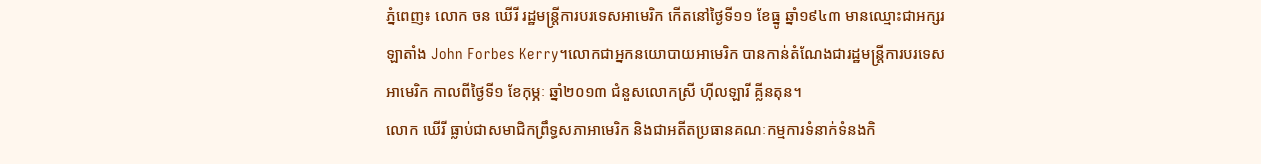ភ្នំពេញ៖ លោក ចន ឃើរី រដ្ឋមន្ត្រីការបរទេសអាមេរិក កើតនៅថ្ងៃទី១១ ខែធ្នូ ឆ្នាំ១៩៤៣ មានឈ្មោះជាអក្សរឡាតាំង John Forbes Kerry។លោកជាអ្នកនយោបាយអាមេរិក បានកាន់តំណែងជារដ្ឋមន្ត្រីការបរទេសអាមេរិក កាលពីថ្ងៃទី១ ខែកុម្ភៈ ឆ្នាំ២០១៣ ជំនួសលោកស្រី ហ៊ីលឡារី គ្លីនតុន។
លោក ឃើរី ធ្លាប់ជាសមាជិកព្រឹទ្ធសភាអាមេរិក និងជាអតីតប្រធានគណៈកម្មការទំនាក់ទំនងកិ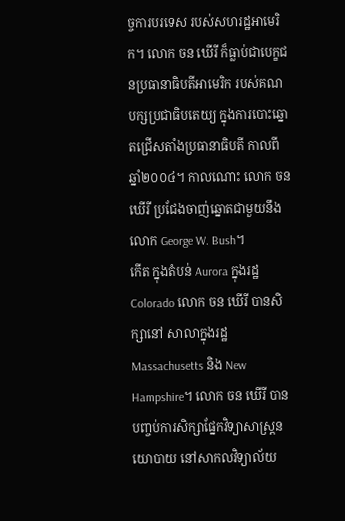ច្ចការបរទេស របស់សហរដ្ឋអាមេរិក។ លោក ចន ឃើរី ក៏ធ្លាប់ជាបេក្ខជនប្រធានាធិបតីអាមេរិក របស់គណបក្សប្រជាធិបតេយ្យ ក្នុងការបោះឆ្នោតជ្រើសតាំងប្រធានាធិបតី កាលពីឆ្នាំ២០០៤។ កាលណោះ លោក ចន ឃើរី ប្រជែងចាញ់ឆ្នោតជាមួយនឹងលោក George W. Bush។
កើត ក្នុងតំបន់ Aurora ក្នុងរដ្ឋ Colorado លោក ចន ឃើរី បានសិក្សានៅ សាលាក្នុងរដ្ឋ Massachusetts និង New Hampshire។ លោក ចន ឃើរី បានបញ្ចប់ការសិក្សាផ្នែកវិទ្យាសាស្ត្រនយោបាយ នៅសាកលវិទ្យាល័យ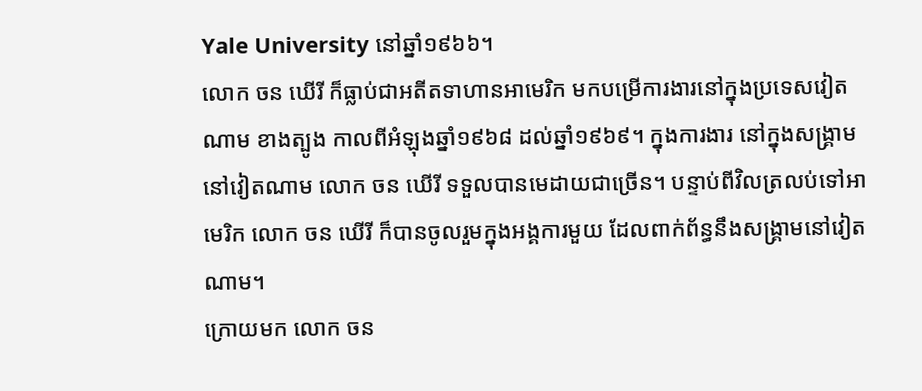Yale University នៅឆ្នាំ១៩៦៦។
លោក ចន ឃើរី ក៏ធ្លាប់ជាអតីតទាហានអាមេរិក មកបម្រើការងារនៅក្នុងប្រទេសវៀតណាម ខាងត្បូង កាលពីអំឡុងឆ្នាំ១៩៦៨ ដល់ឆ្នាំ១៩៦៩។ ក្នុងការងារ នៅក្នុងសង្គ្រាមនៅវៀតណាម លោក ចន ឃើរី ទទួលបានមេដាយជាច្រើន។ បន្ទាប់ពីវិលត្រលប់ទៅអាមេរិក លោក ចន ឃើរី ក៏បានចូលរួមក្នុងអង្គការមួយ ដែលពាក់ព័ន្ធនឹងសង្គ្រាមនៅវៀតណាម។
ក្រោយមក លោក ចន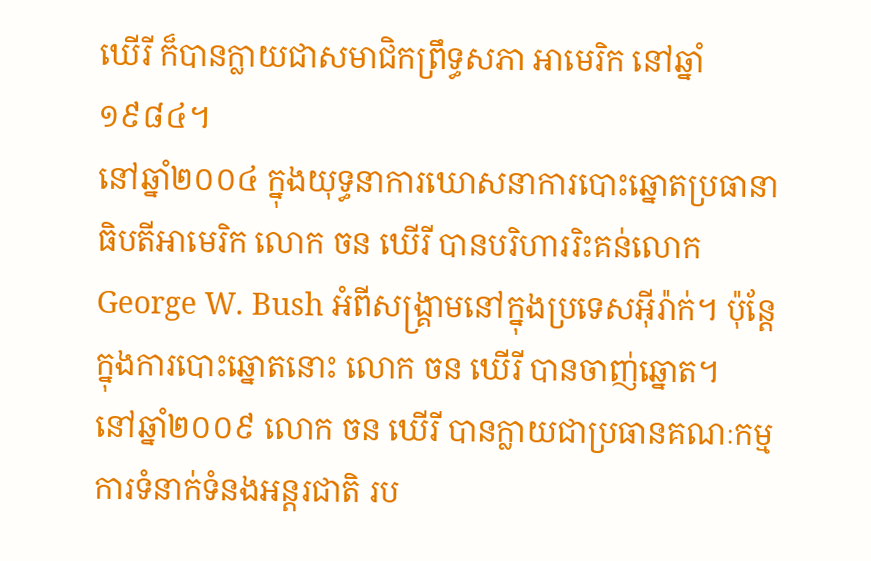ឃើរី ក៏បានក្លាយជាសមាជិកព្រឹទ្ធសភា អាមេរិក នៅឆ្នាំ១៩៨៤។
នៅឆ្នាំ២០០៤ ក្នុងយុទ្ធនាការឃោសនាការបោះឆ្នោតប្រធានាធិបតីអាមេរិក លោក ចន ឃើរី បានបរិហាររិះគន់លោក George W. Bush អំពីសង្គ្រាមនៅក្នុងប្រទេសអ៊ីរ៉ាក់។ ប៉ុន្តែក្នុងការបោះឆ្នោតនោះ លោក ចន ឃើរី បានចាញ់ឆ្នោត។
នៅឆ្នាំ២០០៩ លោក ចន ឃើរី បានក្លាយជាប្រធានគណៈកម្មការទំនាក់ទំនងអន្តរជាតិ រប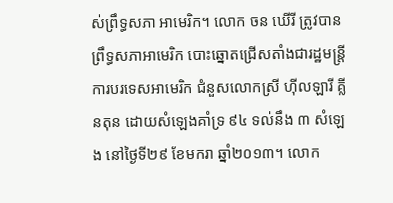ស់ព្រឹទ្ធសភា អាមេរិក។ លោក ចន ឃើរី ត្រូវបានព្រឹទ្ធសភាអាមេរិក បោះឆ្នោតជ្រើសតាំងជារដ្ឋមន្ត្រីការបរទេសអាមេរិក ជំនួសលោកស្រី ហ៊ីលឡារី គ្លីនតុន ដោយសំឡេងគាំទ្រ ៩៤ ទល់នឹង ៣ សំឡេង នៅថ្ងៃទី២៩ ខែមករា ឆ្នាំ២០១៣។ លោក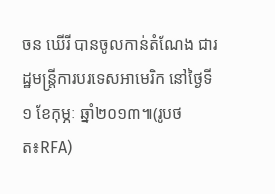ចន ឃើរី បានចូលកាន់តំណែង ជារដ្ឋមន្ត្រីការបរទេសអាមេរិក នៅថ្ងៃទី១ ខែកុម្ភៈ ឆ្នាំ២០១៣៕(រូបថត៖RFA)